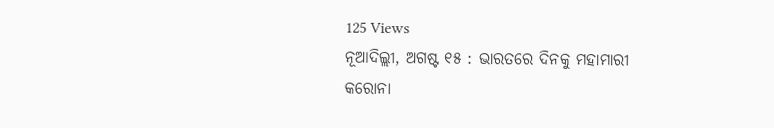125 Views
ନୂଆଦିଲ୍ଲୀ, ଅଗଷ୍ଟ ୧୫ : ଭାରତରେ ଦିନକୁ ମହାମାରୀ କରୋନା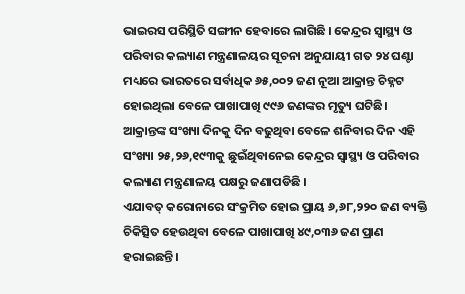ଭାଇରସ ପରିସ୍ଥିତି ସଙ୍ଗୀନ ହେବାରେ ଲାଗିଛି । କେନ୍ଦ୍ରର ସ୍ୱାସ୍ଥ୍ୟ ଓ ପରିବାର କଲ୍ୟାଣ ମନ୍ତ୍ରଣାଳୟର ସୂଚନା ଅନୁଯାୟୀ ଗତ ୨୪ ଘଣ୍ଟା ମଧ୍ୟରେ ଭାରତରେ ସର୍ବାଧିକ ୬୫,୦୦୨ ଜଣ ନୂଆ ଆକ୍ରାନ୍ତ ଚିହ୍ନଟ ହୋଇଥିଲା ବେଳେ ପାଖାପାଖି ୯୯୬ ଜଣଙ୍କର ମୃତ୍ୟୁ ଘଟିଛି।
ଆକ୍ରାନ୍ତଙ୍କ ସଂଖ୍ୟା ଦିନକୁ ଦିନ ବଢୁଥିବା ବେଳେ ଶନିବାର ଦିନ ଏହି ସଂଖ୍ୟା ୨୫,୨୬,୧୯୩କୁ ଛୁଇଁଥିବାନେଇ କେନ୍ଦ୍ରର ସ୍ୱାସ୍ଥ୍ୟ ଓ ପରିବାର କଲ୍ୟାଣ ମନ୍ତ୍ରଣାଳୟ ପକ୍ଷରୁ ଜଣାପଡିଛି ।
ଏଯାବତ୍ କରୋନାରେ ସଂକ୍ରମିତ ହୋଇ ପ୍ରାୟ ୬,୬୮,୨୨୦ ଜଣ ବ୍ୟକ୍ତି ଚିକିତ୍ସିତ ହେଉଥିବା ବେଳେ ପାଖାପାଖି ୪୯,୦୩୬ ଜଣ ପ୍ରାଣ ହରାଇଛନ୍ତି।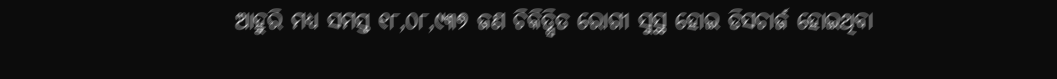ଆହୁରି ମଧ୍ୟ ସମସ୍ତ ୧୮,୦୮,୯୩୭ ଜଣ ଚିକିତ୍ସିତ ରୋଗୀ ସୁସ୍ଥ ହୋଇ ଡିସଚାର୍ଜ ହୋଇଥିବା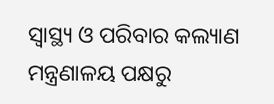ସ୍ୱାସ୍ଥ୍ୟ ଓ ପରିବାର କଲ୍ୟାଣ ମନ୍ତ୍ରଣାଳୟ ପକ୍ଷରୁ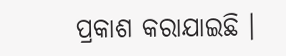ପ୍ରକାଶ କରାଯାଇଛି ।